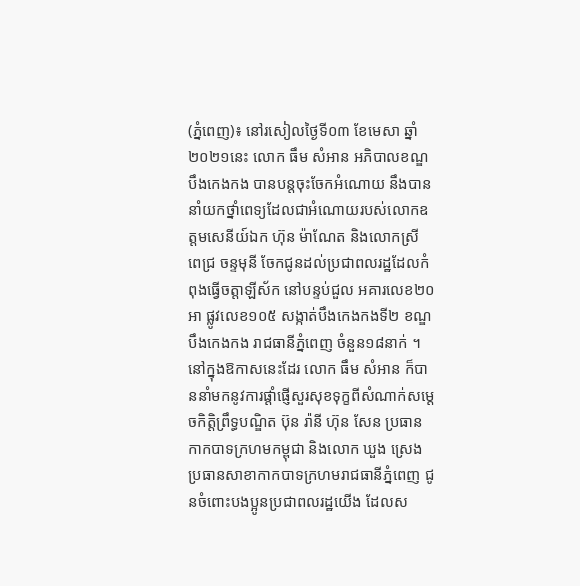(ភ្នំពេញ)៖ នៅរសៀលថ្ងៃទី០៣ ខែមេសា ឆ្នាំ២០២១នេះ លោក ធឹម សំអាន អភិបាលខណ្ឌបឹងកេងកង បានបន្តចុះចែកអំណោយ នឹងបាននាំយកថ្នាំពេទ្យដែលជាអំណោយរបស់លោកឧត្តមសេនីយ៍ឯក ហ៊ុន ម៉ាណែត និងលោកស្រី ពេជ្រ ចន្ទមុនី ចែកជូនដល់ប្រជាពលរដ្ឋដែលកំពុងធ្វើចត្តាឡីស័ក នៅបន្ទប់ជួល អគារលេខ២០អា ផ្លូវលេខ១០៥ សង្កាត់បឹងកេងកងទី២ ខណ្ឌបឹងកេងកង រាជធានីភ្នំពេញ ចំនួន១៨នាក់ ។
នៅក្នុងឱកាសនេះដែរ លោក ធឹម សំអាន ក៏បាននាំមកនូវការផ្ដាំផ្ញើសួរសុខទុក្ខពីសំណាក់សម្ដេចកិត្តិព្រឹទ្ធបណ្ឌិត ប៊ុន រ៉ានី ហ៊ុន សែន ប្រធានកាកបាទក្រហមកម្ពុជា និងលោក ឃួង ស្រេង ប្រធានសាខាកាកបាទក្រហមរាជធានីភ្នំពេញ ជូនចំពោះបងប្អូនប្រជាពលរដ្ឋយើង ដែលស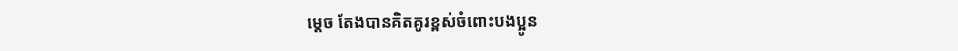ម្ដេច តែងបានគិតគូរខ្ពស់ចំពោះបងប្អូន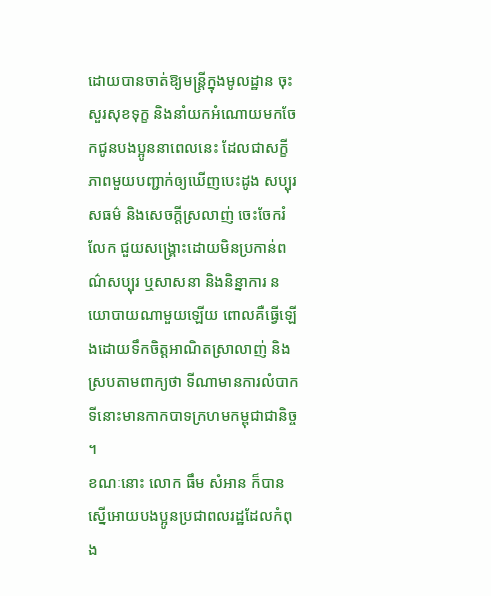ដោយបានចាត់ឱ្យមន្ត្រីក្នុងមូលដ្ឋាន ចុះសួរសុខទុក្ខ និងនាំយកអំណោយមកចែកជូនបងប្អូននាពេលនេះ ដែលជាសក្ខីភាពមួយបញ្ជាក់ឲ្យឃើញបេះដូង សប្បុរសធម៌ និងសេចក្តីស្រលាញ់ ចេះចែករំលែក ជួយសង្គ្រោះដោយមិនប្រកាន់ពណ៌សប្បុរ ឬសាសនា និងនិន្នាការ នយោបាយណាមួយឡើយ ពោលគឺធ្វើឡើងដោយទឹកចិត្តអាណិតស្រាលាញ់ និងស្របតាមពាក្យថា ទីណាមានការលំបាក ទីនោះមានកាកបាទក្រហមកម្ពុជាជានិច្ច ។
ខណៈនោះ លោក ធឹម សំអាន ក៏បានស្នើអោយបងប្អូនប្រជាពលរដ្ឋដែលកំពុង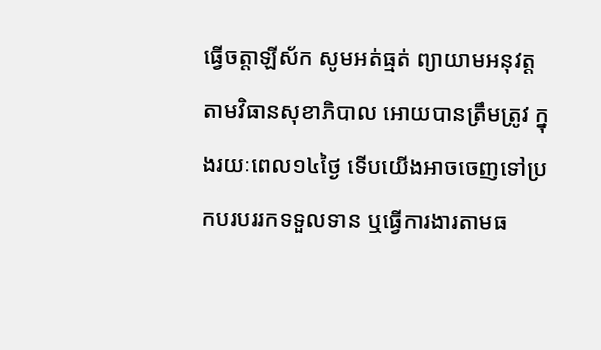ធ្វើចត្តាឡីស័ក សូមអត់ធ្មត់ ព្យាយាមអនុវត្តតាមវិធានសុខាភិបាល អោយបានត្រឹមត្រូវ ក្នុងរយៈពេល១៤ថ្ងៃ ទើបយើងអាចចេញទៅប្រកបរបររកទទួលទាន ឬធ្វើការងារតាមធ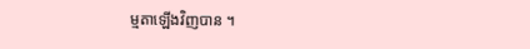ម្មតាឡើងវិញបាន ។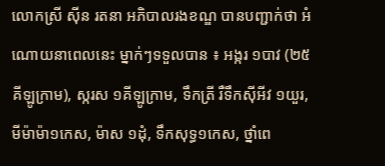លោកស្រី ស៊ីន រតនា អភិបាលរងខណ្ឌ បានបញ្ជាក់ថា អំណោយនាពេលនេះ ម្នាក់ៗទទួលបាន ៖ អង្ករ ១បាវ (២៥គីឡូក្រាម), ស្ករស ១គីឡូក្រាម, ទឹកត្រី រឺទឹកសុីអីវ ១យួរ, មីម៉ាម៉ា១កេស, ម៉ាស ១ដុំ, ទឹកសុទ្ធ១កេស, ថ្នាំពេ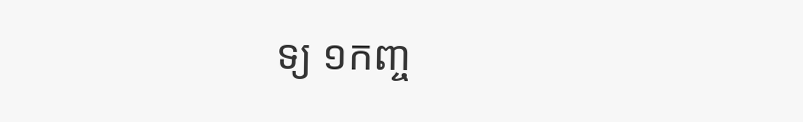ទ្យ ១កញ្ច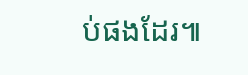ប់ផងដែរ៕